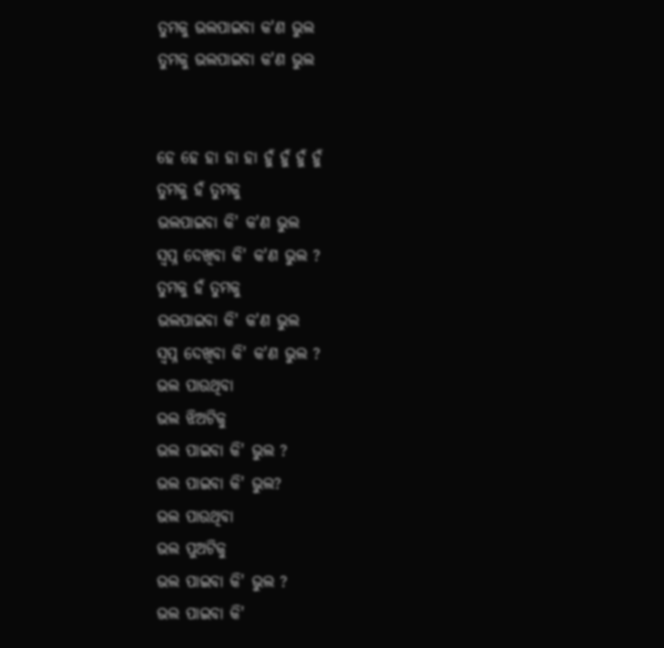ତୁମକୁ ଭଲପାଇବା କ'ଣ ଭୁଲ
ତୁମକୁ ଭଲପାଇବା କ'ଣ ଭୁଲ


ହେ ହେ ହା ହା ହା ହୁଁ ହୁଁ ହୁଁ ହୁଁ
ତୁମକୁ ହଁ ତୁମକୁ
ଭଲପାଇବା କି' କ'ଣ ଭୁଲ
ସ୍ଵପ୍ନ ଦେଖିବା କି' କ'ଣ ଭୁଲ ?
ତୁମକୁ ହଁ ତୁମକୁ
ଭଲପାଇବା କି' କ'ଣ ଭୁଲ
ସ୍ଵପ୍ନ ଦେଖିବା କି' କ'ଣ ଭୁଲ ?
ଭଲ ପାଉଥିବା
ଭଲ ଝିଅଟିକୁ
ଭଲ ପାଇବା କି' ଭୁଲ ?
ଭଲ ପାଇବା କି' ଭୁଲ?
ଭଲ ପାଉଥିବା
ଭଲ ପୁଅଟିକୁ
ଭଲ ପାଇବା କି' ଭୁଲ ?
ଭଲ ପାଇବା କି'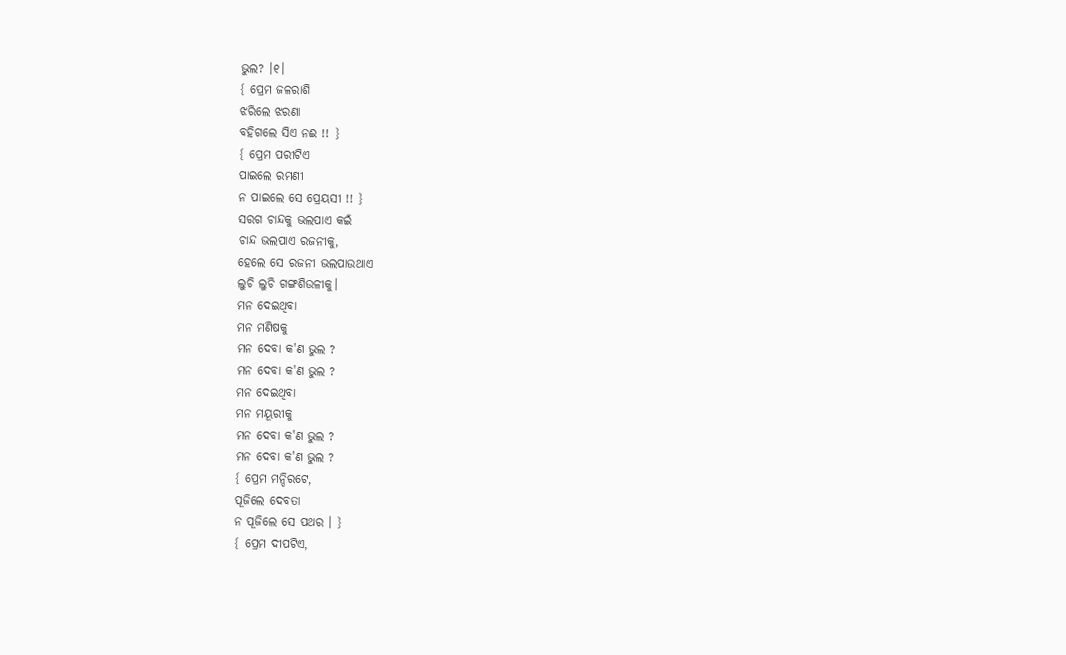ଭୁଲ? ।୧।
{ ପ୍ରେମ ଜଳରାଶି
ଝରିଲେ ଝରଣା
ବହିଗଲେ ସିଏ ନଈ !! }
{ ପ୍ରେମ ପରୀଟିଏ
ପାଇଲେ ରମଣୀ
ନ ପାଇଲେ ସେ ପ୍ରେୟସୀ !! }
ସରଗ ଚାନ୍ଦକୁ ଭଲପାଏ କଇଁ
ଚାନ୍ଦ ଭଲପାଏ ରଜନୀକୁ,
ହେଲେ ସେ ରଜନୀ ଭଲପାଉଥାଏ
ଲୁଚି ଲୁଚି ଗଙ୍ଗଶିଉଳୀକୁ।
ମନ ଦେଇଥିବା
ମନ ମଣିଷକୁ
ମନ ଦେବା କ'ଣ ଭୁଲ ?
ମନ ଦେବା କ'ଣ ଭୁଲ ?
ମନ ଦେଇଥିବା
ମନ ମୟୂରୀକୁ
ମନ ଦେବା କ'ଣ ଭୁଲ ?
ମନ ଦେବା କ'ଣ ଭୁଲ ?
{ ପ୍ରେମ ମନ୍ଦିରଟେ,
ପୂଜିଲେ ଦେବତା
ନ ପୂଜିଲେ ସେ ପଥର । }
{ ପ୍ରେମ ଦୀପଟିଏ,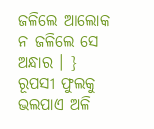ଜଳିଲେ ଆଲୋକ
ନ ଜଳିଲେ ସେ ଅନ୍ଧାର । }
ରୂପସୀ ଫୁଲକୁ ଭଲପାଏ ଅଳି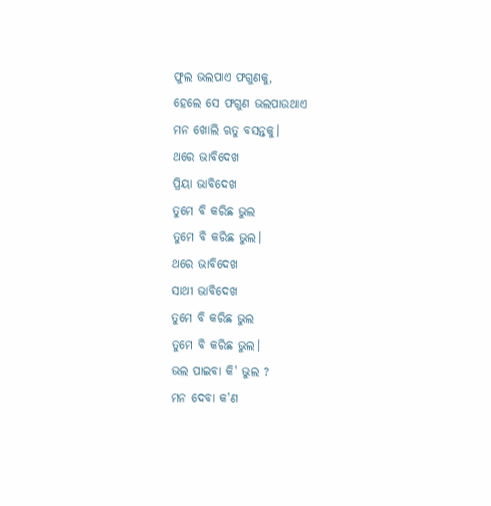ଫୁଲ ଭଲପାଏ ଫଗୁଣକୁ,
ହେଲେ ସେ ଫଗୁଣ ଭଲପାଉଥାଏ
ମନ ଖୋଲି ଋତୁ ବସନ୍ତକୁ।
ଥରେ ଭାବିଦେଖ
ପ୍ରିୟା ଭାବିଦେଖ
ତୁମେ ବି କରିଛ ଭୁଲ
ତୁମେ ବି କରିଛ ଭୁଲ।
ଥରେ ଭାବିଦେଖ
ସାଥୀ ଭାବିଦେଖ
ତୁମେ ବି କରିଛ ଭୁଲ
ତୁମେ ବି କରିଛ ଭୁଲ।
ଭଲ ପାଇବା କି' ଭୁଲ ?
ମନ ଦେବା କ'ଣ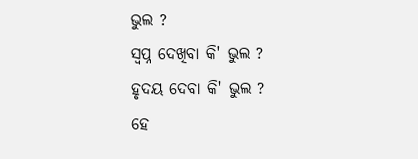ଭୁଲ ?
ସ୍ଵପ୍ନ ଦେଖିବା କି' ଭୁଲ ?
ହୃଦୟ ଦେବା କି' ଭୁଲ ?
ହେ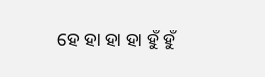ହେ ହା ହା ହା ହୁଁ ହୁଁ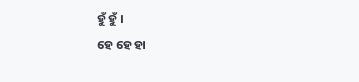ହୁଁ ହୁଁ ।
ହେ ହେ ହା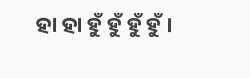ହା ହା ହୁଁ ହୁଁ ହୁଁ ହୁଁ ।